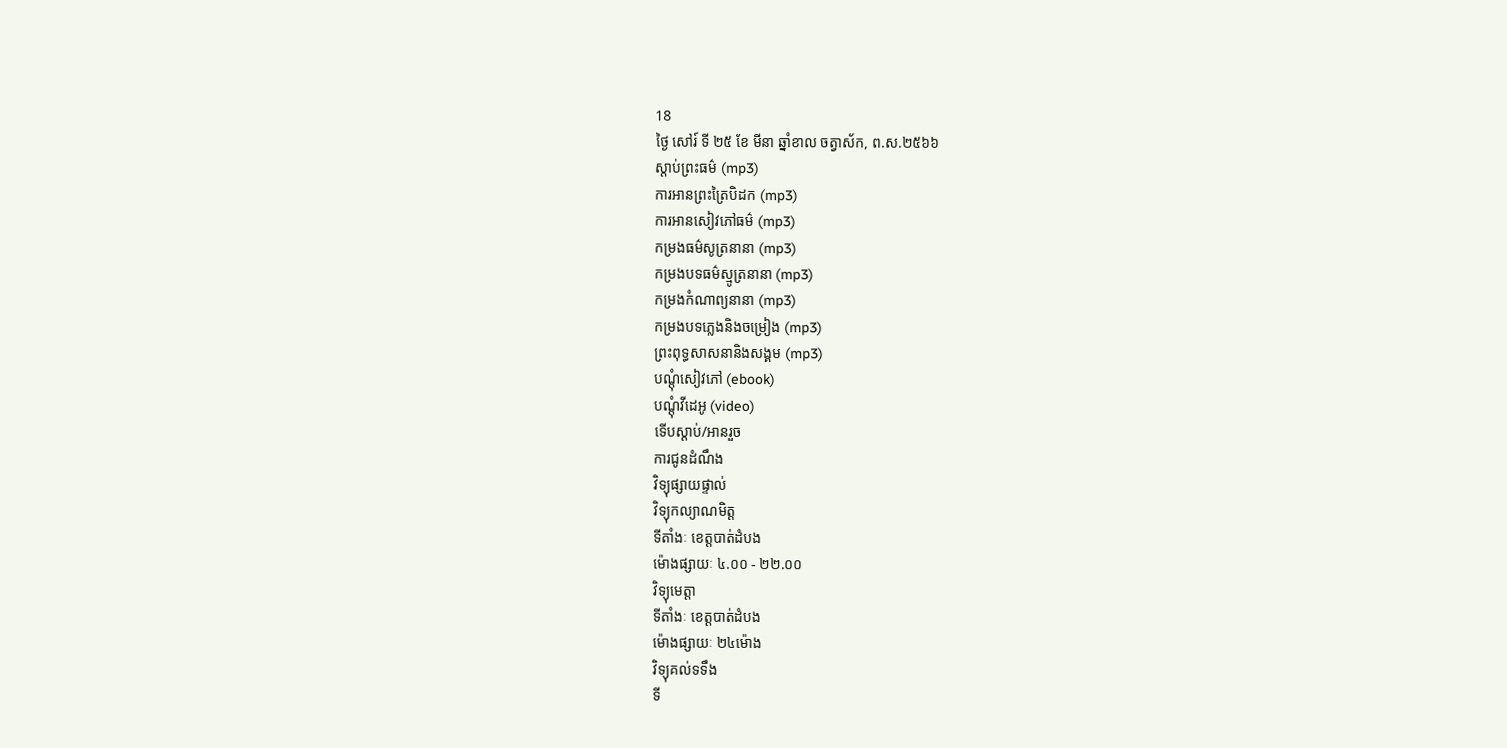18
ថ្ងៃ សៅរ៍ ទី ២៥ ខែ មីនា ឆ្នាំខាល ចត្វាស័ក, ព.ស.២៥៦៦
ស្តាប់ព្រះធម៌ (mp3)
ការអានព្រះត្រៃបិដក (mp3)
ការអានសៀវភៅធម៌ (mp3)
កម្រងធម៌សូត្រនានា (mp3)
កម្រងបទធម៌ស្មូត្រនានា (mp3)
កម្រងកំណាព្យនានា (mp3)
កម្រងបទភ្លេងនិងចម្រៀង (mp3)
ព្រះពុទ្ធសាសនានិងសង្គម (mp3)
បណ្តុំសៀវភៅ (ebook)
បណ្តុំវីដេអូ (video)
ទើបស្តាប់/អានរួច
ការជូនដំណឹង
វិទ្យុផ្សាយផ្ទាល់
វិទ្យុកល្យាណមិត្ត
ទីតាំងៈ ខេត្តបាត់ដំបង
ម៉ោងផ្សាយៈ ៤.០០ - ២២.០០
វិទ្យុមេត្តា
ទីតាំងៈ ខេត្តបាត់ដំបង
ម៉ោងផ្សាយៈ ២៤ម៉ោង
វិទ្យុគល់ទទឹង
ទី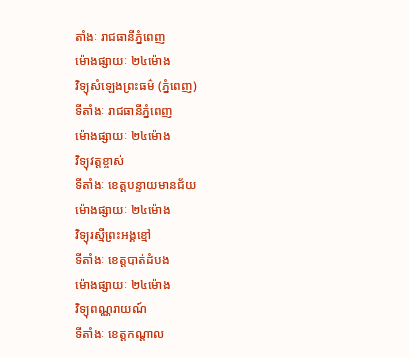តាំងៈ រាជធានីភ្នំពេញ
ម៉ោងផ្សាយៈ ២៤ម៉ោង
វិទ្យុសំឡេងព្រះធម៌ (ភ្នំពេញ)
ទីតាំងៈ រាជធានីភ្នំពេញ
ម៉ោងផ្សាយៈ ២៤ម៉ោង
វិទ្យុវត្តខ្ចាស់
ទីតាំងៈ ខេត្តបន្ទាយមានជ័យ
ម៉ោងផ្សាយៈ ២៤ម៉ោង
វិទ្យុរស្មីព្រះអង្គខ្មៅ
ទីតាំងៈ ខេត្តបាត់ដំបង
ម៉ោងផ្សាយៈ ២៤ម៉ោង
វិទ្យុពណ្ណរាយណ៍
ទីតាំងៈ ខេត្តកណ្តាល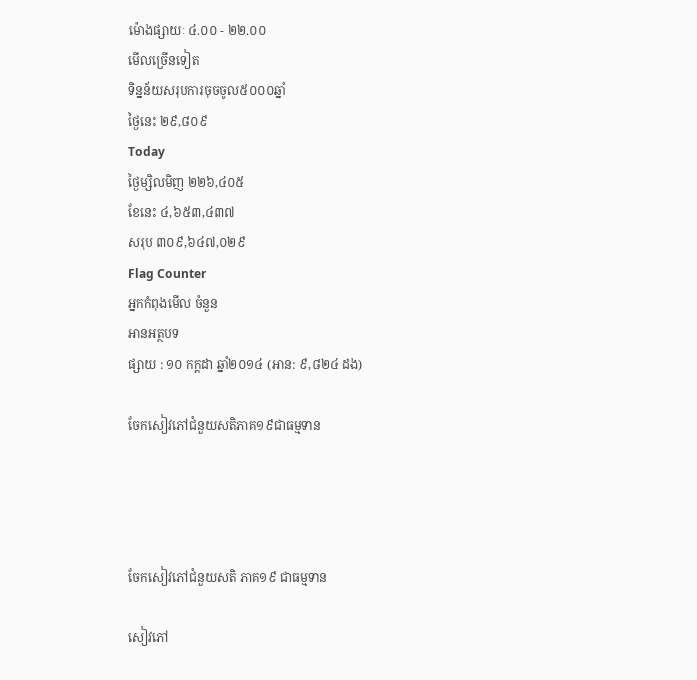ម៉ោងផ្សាយៈ ៤.០០ - ២២.០០
មើលច្រើនទៀត
ទិន្នន័យសរុបការចុចចូល៥០០០ឆ្នាំ
ថ្ងៃនេះ ២៩,៨០៩
Today
ថ្ងៃម្សិលមិញ ២២៦,៤០៥
ខែនេះ ៤,៦៥៣,៤៣៧
សរុប ៣០៩,៦៤៧,០២៩
Flag Counter
អ្នកកំពុងមើល ចំនួន
អានអត្ថបទ
ផ្សាយ : ១០ កក្តដា ឆ្នាំ២០១៤ (អាន: ៩,៨២៤ ដង)

ចែកសៀវភៅជំនួយសតិភាគ១៩ជាធម្មទាន




ចែកសៀវភៅជំនួយសតិ ភាគ១៩ ជាធម្មទាន

សៀវភៅ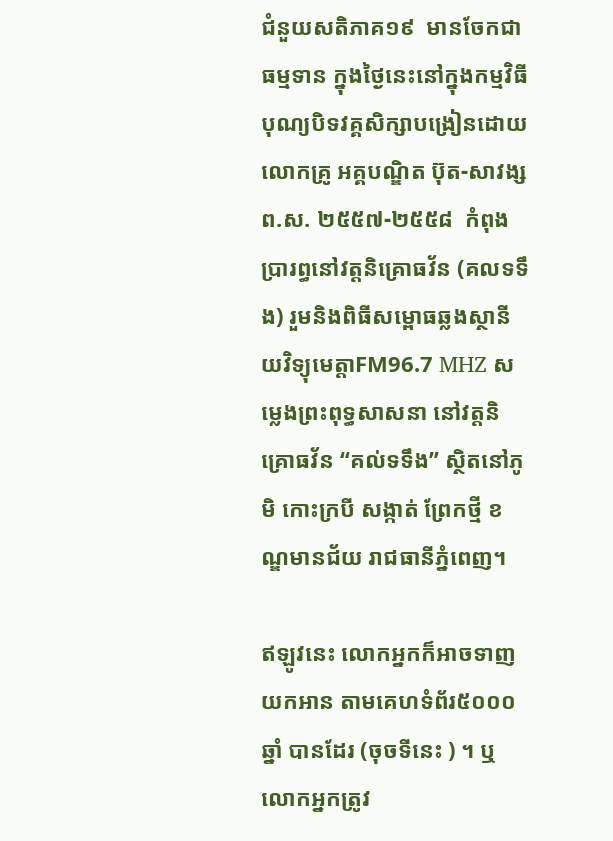ជំនួយសតិភាគ១៩  មានចែកជាធម្មទាន ក្នុងថ្ងៃនេះនៅក្នុងកម្មវិធីបុណ្យបិទវគ្គសិក្សាបង្រៀនដោយ លោកគ្រូ អគ្គបណ្ឌិត ប៊ុត-សាវង្ស ព.ស. ២៥៥៧-២៥៥៨  កំពុងប្រារព្ធនៅវត្តនិគ្រោធវ័ន (គលទទឹង) រួមនិងពិធីសម្ពោធឆ្លងស្ថានីយវិទ្យុមេត្តាFM96.7 MHZ សម្លេងព្រះពុទ្ធសាសនា នៅវត្តនិគ្រោធវ័ន “គល់ទទឹង” ស្ថិតនៅភូមិ កោះក្របី សង្កាត់ ព្រែកថ្មី ខណ្ឌមានជ័យ រាជធានីភ្នំពេញ។

ឥឡូវនេះ លោកអ្នកក៏អាចទាញយកអាន តាមគេហទំព័រ៥០០០ឆ្នាំ បានដែរ (ចុចទីនេះ ) ។ ឬលោកអ្នកត្រូវ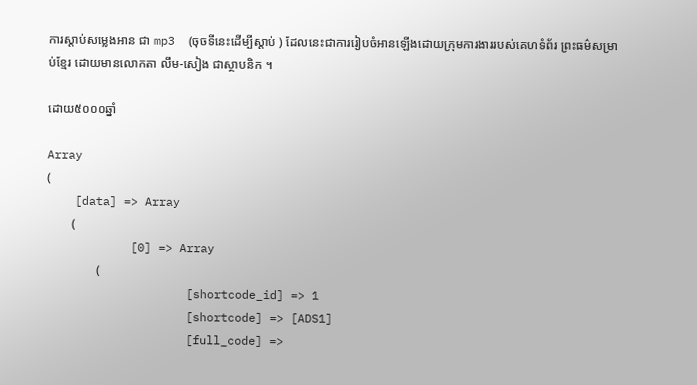ការស្តាប់សម្លេងអាន ជា mp3  (ចុចទីនេះដើម្បីស្តាប់ ) ដែលនេះជាការរៀបចំអានឡើងដោយក្រុមការងាររបស់គេហទំព័រ ព្រះធម៌សម្រាប់ខ្មែរ ដោយមានលោកតា លឹម-សៀង ជាស្ថាបនិក ។

ដោយ៥០០០ឆ្នាំ

Array
(
    [data] => Array
        (
            [0] => Array
                (
                    [shortcode_id] => 1
                    [shortcode] => [ADS1]
                    [full_code] =>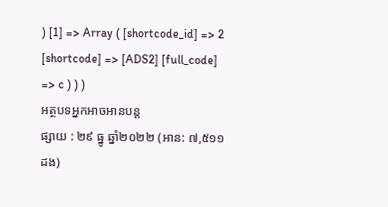) [1] => Array ( [shortcode_id] => 2 [shortcode] => [ADS2] [full_code] => c ) ) )
អត្ថបទអ្នកអាចអានបន្ត
ផ្សាយ : ២៩ ធ្នូ ឆ្នាំ២០២២ (អាន: ៧,៥១១ ដង)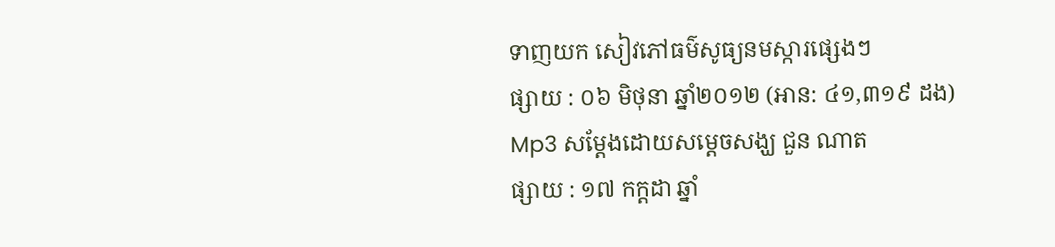ទាញយក សៀវភៅធម៌សូធ្យនមស្ការផ្សេងៗ
ផ្សាយ : ០៦ មិថុនា ឆ្នាំ២០១២ (អាន: ៤១,៣១៩ ដង)
Mp3 សម្តែងដោយសម្តេចសង្ឃ ជួន ណាត
ផ្សាយ : ១៧ កក្តដា ឆ្នាំ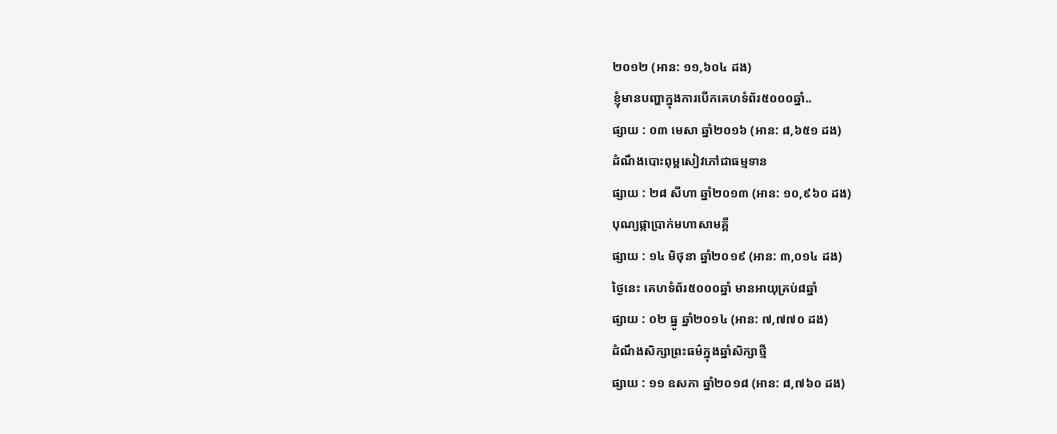២០១២ (អាន: ១១,៦០៤ ដង)
ខ្ញុំមានបញ្ហាក្នុងការបើកគេហទំព័រ៥០០០ឆ្នាំ..
ផ្សាយ : ០៣ មេសា ឆ្នាំ២០១៦ (អាន: ៨,៦៥១ ដង)
ដំណឹងបោះពុម្ពសៀវភៅជាធម្មទាន
ផ្សាយ : ២៨ សីហា ឆ្នាំ២០១៣ (អាន: ១០,៩៦០ ដង)
បុណ្យផ្កាប្រាក់មហាសាមគ្គី
ផ្សាយ : ១៤ មិថុនា ឆ្នាំ២០១៩ (អាន: ៣,០១៤ ដង)
ថ្ងៃនេះ គេហទំព័រ៥០០០ឆ្នាំ មានអាយុគ្រប់៨ឆ្នាំ
ផ្សាយ : ០២ ធ្នូ ឆ្នាំ២០១៤ (អាន: ៧,៧៧០ ដង)
ដំណឹងសិក្សាព្រះធម៌ក្នុងឆ្នាំសិក្សាថ្មី
ផ្សាយ : ១១ ឧសភា ឆ្នាំ២០១៨ (អាន: ៨,៧៦០ ដង)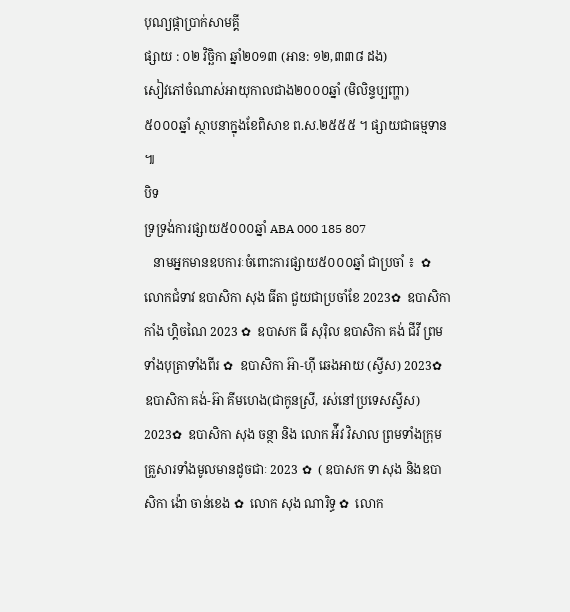បុណ្យផ្កាប្រាក់សាមគ្គី
ផ្សាយ : ០២ វិច្ឆិកា ឆ្នាំ២០១៣ (អាន: ១២,៣៣៨ ដង)
សៀវភៅចំណាស់អាយុកាលជាង២០០០ឆ្នាំ (មិលិន្ទប្បញ្ហា)
៥០០០ឆ្នាំ ស្ថាបនាក្នុងខែពិសាខ ព.ស.២៥៥៥ ។ ផ្សាយជាធម្មទាន ៕
បិទ
ទ្រទ្រង់ការផ្សាយ៥០០០ឆ្នាំ ABA 000 185 807
   នាមអ្នកមានឧបការៈចំពោះការផ្សាយ៥០០០ឆ្នាំ ជាប្រចាំ ៖  ✿  លោកជំទាវ ឧបាសិកា សុង ធីតា ជួយជាប្រចាំខែ 2023✿  ឧបាសិកា កាំង ហ្គិចណៃ 2023 ✿  ឧបាសក ធី សុរ៉ិល ឧបាសិកា គង់ ជីវី ព្រមទាំងបុត្រាទាំងពីរ ✿  ឧបាសិកា អ៊ា-ហុី ឆេងអាយ (ស្វីស) 2023✿  ឧបាសិកា គង់-អ៊ា គីមហេង(ជាកូនស្រី, រស់នៅប្រទេសស្វីស) 2023✿  ឧបាសិកា សុង ចន្ថា និង លោក អ៉ីវ វិសាល ព្រមទាំងក្រុមគ្រួសារទាំងមូលមានដូចជាៈ 2023 ✿  ( ឧបាសក ទា សុង និងឧបាសិកា ង៉ោ ចាន់ខេង ✿  លោក សុង ណារិទ្ធ ✿  លោក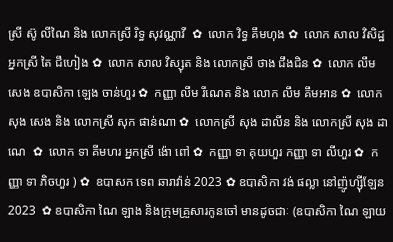ស្រី ស៊ូ លីណៃ និង លោកស្រី រិទ្ធ សុវណ្ណាវី  ✿  លោក វិទ្ធ គឹមហុង ✿  លោក សាល វិសិដ្ឋ អ្នកស្រី តៃ ជឹហៀង ✿  លោក សាល វិស្សុត និង លោកស្រី ថាង ជឹងជិន ✿  លោក លឹម សេង ឧបាសិកា ឡេង ចាន់ហួរ ✿  កញ្ញា លឹម រីណេត និង លោក លឹម គឹមអាន ✿  លោក សុង សេង និង លោកស្រី សុក ផាន់ណា ✿  លោកស្រី សុង ដាលីន និង លោកស្រី សុង ដាណេ  ✿  លោក ទា គីមហរ អ្នកស្រី ង៉ោ ពៅ ✿  កញ្ញា ទា គុយហួរ កញ្ញា ទា លីហួរ ✿  កញ្ញា ទា ភិចហួរ ) ✿  ឧបាសក ទេព ឆារាវ៉ាន់ 2023 ✿ ឧបាសិកា វង់ ផល្លា នៅញ៉ូហ្ស៊ីឡែន 2023  ✿ ឧបាសិកា ណៃ ឡាង និងក្រុមគ្រួសារកូនចៅ មានដូចជាៈ (ឧបាសិកា ណៃ ឡាយ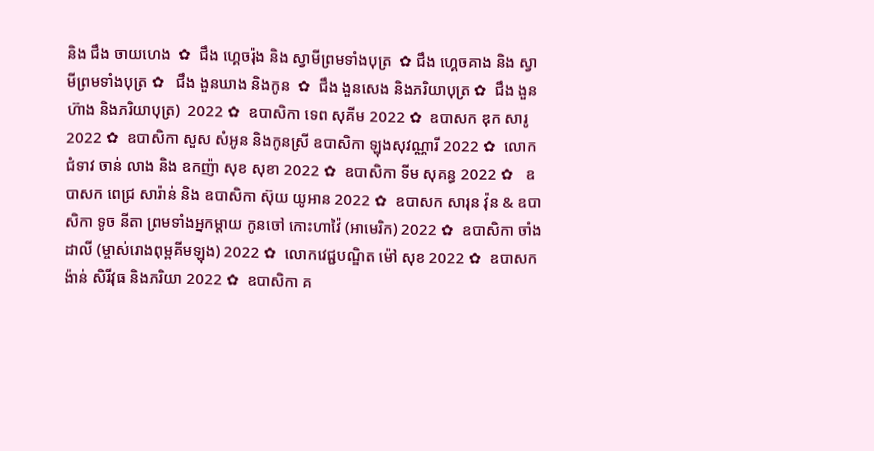និង ជឹង ចាយហេង  ✿  ជឹង ហ្គេចរ៉ុង និង ស្វាមីព្រមទាំងបុត្រ  ✿ ជឹង ហ្គេចគាង និង ស្វាមីព្រមទាំងបុត្រ ✿   ជឹង ងួនឃាង និងកូន  ✿  ជឹង ងួនសេង និងភរិយាបុត្រ ✿  ជឹង ងួនហ៊ាង និងភរិយាបុត្រ)  2022 ✿  ឧបាសិកា ទេព សុគីម 2022 ✿  ឧបាសក ឌុក សារូ 2022 ✿  ឧបាសិកា សួស សំអូន និងកូនស្រី ឧបាសិកា ឡុងសុវណ្ណារី 2022 ✿  លោកជំទាវ ចាន់ លាង និង ឧកញ៉ា សុខ សុខា 2022 ✿  ឧបាសិកា ទីម សុគន្ធ 2022 ✿   ឧបាសក ពេជ្រ សារ៉ាន់ និង ឧបាសិកា ស៊ុយ យូអាន 2022 ✿  ឧបាសក សារុន វ៉ុន & ឧបាសិកា ទូច នីតា ព្រមទាំងអ្នកម្តាយ កូនចៅ កោះហាវ៉ៃ (អាមេរិក) 2022 ✿  ឧបាសិកា ចាំង ដាលី (ម្ចាស់រោងពុម្ពគីមឡុង) 2022 ✿  លោកវេជ្ជបណ្ឌិត ម៉ៅ សុខ 2022 ✿  ឧបាសក ង៉ាន់ សិរីវុធ និងភរិយា 2022 ✿  ឧបាសិកា គ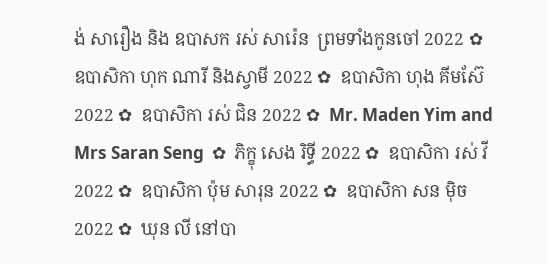ង់ សារឿង និង ឧបាសក រស់ សារ៉េន  ព្រមទាំងកូនចៅ 2022 ✿  ឧបាសិកា ហុក ណារី និងស្វាមី 2022 ✿  ឧបាសិកា ហុង គីមស៊ែ 2022 ✿  ឧបាសិកា រស់ ជិន 2022 ✿  Mr. Maden Yim and Mrs Saran Seng  ✿  ភិក្ខុ សេង រិទ្ធី 2022 ✿  ឧបាសិកា រស់ វី 2022 ✿  ឧបាសិកា ប៉ុម សារុន 2022 ✿  ឧបាសិកា សន ម៉ិច 2022 ✿  ឃុន លី នៅបា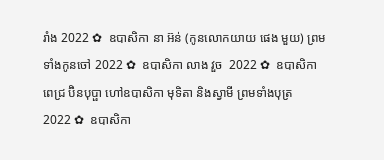រាំង 2022 ✿  ឧបាសិកា នា អ៊ន់ (កូនលោកយាយ ផេង មួយ) ព្រមទាំងកូនចៅ 2022 ✿  ឧបាសិកា លាង វួច  2022 ✿  ឧបាសិកា ពេជ្រ ប៊ិនបុប្ផា ហៅឧបាសិកា មុទិតា និងស្វាមី ព្រមទាំងបុត្រ  2022 ✿  ឧបាសិកា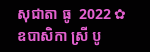សុជាតា ធូ  2022 ✿  ឧបាសិកា ស្រី បូ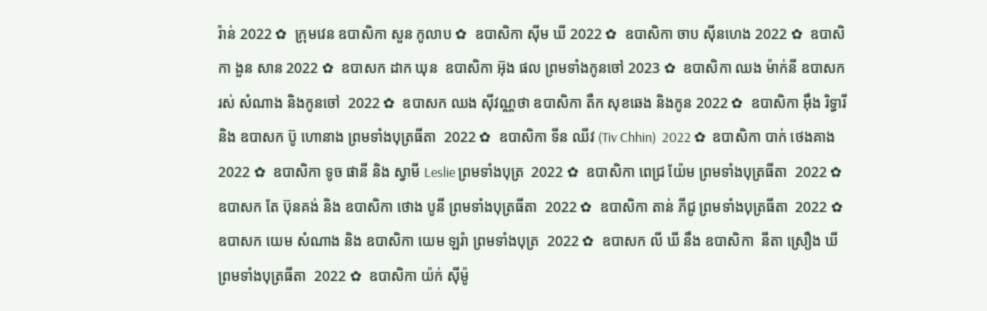រ៉ាន់ 2022 ✿  ក្រុមវេន ឧបាសិកា សួន កូលាប ✿  ឧបាសិកា ស៊ីម ឃី 2022 ✿  ឧបាសិកា ចាប ស៊ីនហេង 2022 ✿  ឧបាសិកា ងួន សាន 2022 ✿  ឧបាសក ដាក ឃុន  ឧបាសិកា អ៊ុង ផល ព្រមទាំងកូនចៅ 2023 ✿  ឧបាសិកា ឈង ម៉ាក់នី ឧបាសក រស់ សំណាង និងកូនចៅ  2022 ✿  ឧបាសក ឈង សុីវណ្ណថា ឧបាសិកា តឺក សុខឆេង និងកូន 2022 ✿  ឧបាសិកា អុឹង រិទ្ធារី និង ឧបាសក ប៊ូ ហោនាង ព្រមទាំងបុត្រធីតា  2022 ✿  ឧបាសិកា ទីន ឈីវ (Tiv Chhin)  2022 ✿  ឧបាសិកា បាក់ ថេងគាង 2022 ✿  ឧបាសិកា ទូច ផានី និង ស្វាមី Leslie ព្រមទាំងបុត្រ  2022 ✿  ឧបាសិកា ពេជ្រ យ៉ែម ព្រមទាំងបុត្រធីតា  2022 ✿  ឧបាសក តែ ប៊ុនគង់ និង ឧបាសិកា ថោង បូនី ព្រមទាំងបុត្រធីតា  2022 ✿  ឧបាសិកា តាន់ ភីជូ ព្រមទាំងបុត្រធីតា  2022 ✿  ឧបាសក យេម សំណាង និង ឧបាសិកា យេម ឡរ៉ា ព្រមទាំងបុត្រ  2022 ✿  ឧបាសក លី ឃី នឹង ឧបាសិកា  នីតា ស្រឿង ឃី  ព្រមទាំងបុត្រធីតា  2022 ✿  ឧបាសិកា យ៉ក់ សុីម៉ូ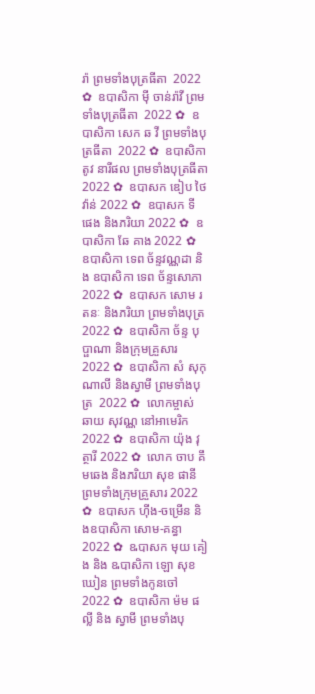រ៉ា ព្រមទាំងបុត្រធីតា  2022 ✿  ឧបាសិកា មុី ចាន់រ៉ាវី ព្រមទាំងបុត្រធីតា  2022 ✿  ឧបាសិកា សេក ឆ វី ព្រមទាំងបុត្រធីតា  2022 ✿  ឧបាសិកា តូវ នារីផល ព្រមទាំងបុត្រធីតា  2022 ✿  ឧបាសក ឌៀប ថៃវ៉ាន់ 2022 ✿  ឧបាសក ទី ផេង និងភរិយា 2022 ✿  ឧបាសិកា ឆែ គាង 2022 ✿  ឧបាសិកា ទេព ច័ន្ទវណ្ណដា និង ឧបាសិកា ទេព ច័ន្ទសោភា  2022 ✿  ឧបាសក សោម រតនៈ និងភរិយា ព្រមទាំងបុត្រ  2022 ✿  ឧបាសិកា ច័ន្ទ បុប្ផាណា និងក្រុមគ្រួសារ 2022 ✿  ឧបាសិកា សំ សុកុណាលី និងស្វាមី ព្រមទាំងបុត្រ  2022 ✿  លោកម្ចាស់ ឆាយ សុវណ្ណ នៅអាមេរិក 2022 ✿  ឧបាសិកា យ៉ុង វុត្ថារី 2022 ✿  លោក ចាប គឹមឆេង និងភរិយា សុខ ផានី ព្រមទាំងក្រុមគ្រួសារ 2022 ✿  ឧបាសក ហ៊ីង-ចម្រើន និងឧបាសិកា សោម-គន្ធា 2022 ✿  ឩបាសក មុយ គៀង និង ឩបាសិកា ឡោ សុខឃៀន ព្រមទាំងកូនចៅ  2022 ✿  ឧបាសិកា ម៉ម ផល្លី និង ស្វាមី ព្រមទាំងបុ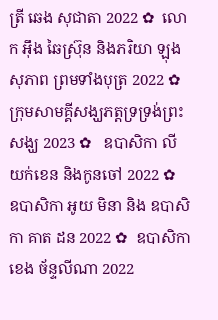ត្រី ឆេង សុជាតា 2022 ✿  លោក អ៊ឹង ឆៃស្រ៊ុន និងភរិយា ឡុង សុភាព ព្រមទាំងបុត្រ 2022 ✿  ក្រុមសាមគ្គីសង្ឃភត្តទ្រទ្រង់ព្រះសង្ឃ 2023 ✿   ឧបាសិកា លី យក់ខេន និងកូនចៅ 2022 ✿   ឧបាសិកា អូយ មិនា និង ឧបាសិកា គាត ដន 2022 ✿  ឧបាសិកា ខេង ច័ន្ទលីណា 2022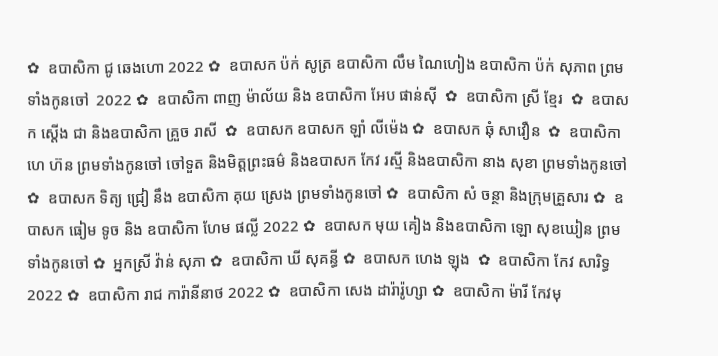✿  ឧបាសិកា ជូ ឆេងហោ 2022 ✿  ឧបាសក ប៉ក់ សូត្រ ឧបាសិកា លឹម ណៃហៀង ឧបាសិកា ប៉ក់ សុភាព ព្រមទាំងកូនចៅ  2022 ✿  ឧបាសិកា ពាញ ម៉ាល័យ និង ឧបាសិកា អែប ផាន់ស៊ី  ✿  ឧបាសិកា ស្រី ខ្មែរ  ✿  ឧបាសក ស្តើង ជា និងឧបាសិកា គ្រួច រាសី  ✿  ឧបាសក ឧបាសក ឡាំ លីម៉េង ✿  ឧបាសក ឆុំ សាវឿន  ✿  ឧបាសិកា ហេ ហ៊ន ព្រមទាំងកូនចៅ ចៅទួត និងមិត្តព្រះធម៌ និងឧបាសក កែវ រស្មី និងឧបាសិកា នាង សុខា ព្រមទាំងកូនចៅ ✿  ឧបាសក ទិត្យ ជ្រៀ នឹង ឧបាសិកា គុយ ស្រេង ព្រមទាំងកូនចៅ ✿  ឧបាសិកា សំ ចន្ថា និងក្រុមគ្រួសារ ✿  ឧបាសក ធៀម ទូច និង ឧបាសិកា ហែម ផល្លី 2022 ✿  ឧបាសក មុយ គៀង និងឧបាសិកា ឡោ សុខឃៀន ព្រមទាំងកូនចៅ ✿  អ្នកស្រី វ៉ាន់ សុភា ✿  ឧបាសិកា ឃី សុគន្ធី ✿  ឧបាសក ហេង ឡុង  ✿  ឧបាសិកា កែវ សារិទ្ធ 2022 ✿  ឧបាសិកា រាជ ការ៉ានីនាថ 2022 ✿  ឧបាសិកា សេង ដារ៉ារ៉ូហ្សា ✿  ឧបាសិកា ម៉ារី កែវមុ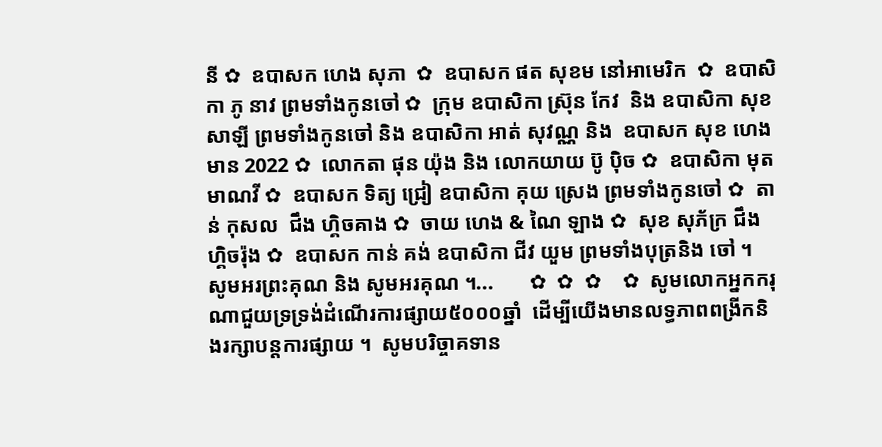នី ✿  ឧបាសក ហេង សុភា  ✿  ឧបាសក ផត សុខម នៅអាមេរិក  ✿  ឧបាសិកា ភូ នាវ ព្រមទាំងកូនចៅ ✿  ក្រុម ឧបាសិកា ស្រ៊ុន កែវ  និង ឧបាសិកា សុខ សាឡី ព្រមទាំងកូនចៅ និង ឧបាសិកា អាត់ សុវណ្ណ និង  ឧបាសក សុខ ហេងមាន 2022 ✿  លោកតា ផុន យ៉ុង និង លោកយាយ ប៊ូ ប៉ិច ✿  ឧបាសិកា មុត មាណវី ✿  ឧបាសក ទិត្យ ជ្រៀ ឧបាសិកា គុយ ស្រេង ព្រមទាំងកូនចៅ ✿  តាន់ កុសល  ជឹង ហ្គិចគាង ✿  ចាយ ហេង & ណៃ ឡាង ✿  សុខ សុភ័ក្រ ជឹង ហ្គិចរ៉ុង ✿  ឧបាសក កាន់ គង់ ឧបាសិកា ជីវ យួម ព្រមទាំងបុត្រនិង ចៅ ។  សូមអរព្រះគុណ និង សូមអរគុណ ។...       ✿  ✿  ✿    ✿  សូមលោកអ្នកករុណាជួយទ្រទ្រង់ដំណើរការផ្សាយ៥០០០ឆ្នាំ  ដើម្បីយើងមានលទ្ធភាពពង្រីកនិងរក្សាបន្តការផ្សាយ ។  សូមបរិច្ចាគទាន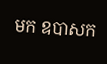មក ឧបាសក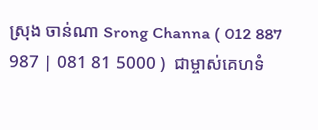ស្រុង ចាន់ណា Srong Channa ( 012 887 987 | 081 81 5000 )  ជាម្ចាស់គេហទំ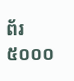ព័រ៥០០០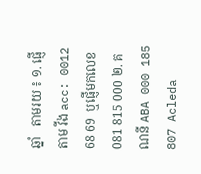ឆ្នាំ   តាមរយ ៖ ១. ផ្ញើតាម វីង acc: 0012 68 69  ឬផ្ញើមកលេខ 081 815 000 ២. គណនី ABA 000 185 807 Acleda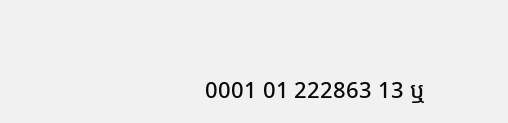0001 01 222863 13 ឬ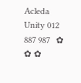Acleda Unity 012 887 987   ✿ ✿ ✿